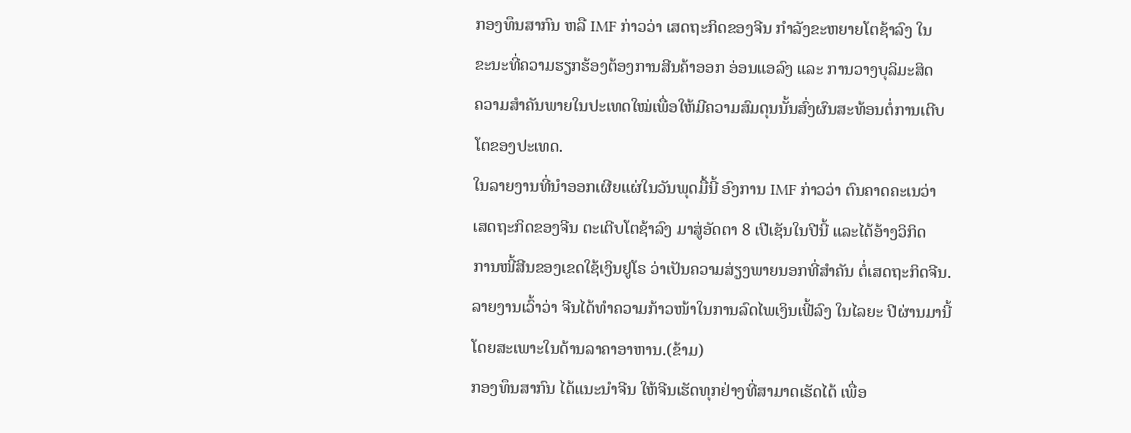ກອງທຶນສາກົນ ຫລື IMF ກ່າວວ່າ ເສດຖະກິດຂອງຈີນ ກໍາລັງຂະຫຍາຍໂຕຊ້າລົງ ໃນ
ຂະນະທີ່ຄວາມຮຽກຮ້ອງຕ້ອງການສີນຄ້າອອກ ອ່ອນແອລົງ ແລະ ການວາງບຸລິມະສິດ
ຄວາມສໍາຄັນພາຍໃນປະເທດໃໝ່ເພື່ອໃຫ້ມີຄວາມສົມດຸນນັ້ນສົ່ງຜົນສະທ້ອນຕໍ່ການເຕີບ
ໂຕຂອງປະເທດ.
ໃນລາຍງານທີ່ນໍາອອກເຜີຍແຜ່ໃນວັນພຸດມື້ນີ້ ອົງການ IMF ກ່າວວ່າ ຕົນຄາດຄະເນວ່າ
ເສດຖະກິດຂອງຈີນ ຕະເຕີບໂຕຊ້າລົງ ມາສູ່ອັດຕາ 8 ເປີເຊັນໃນປີນີ້ ແລະໄດ້ອ້າງວິກິດ
ການໜີ້ສີນຂອງເຂດໃຊ້ເງິນຢູໂຣ ວ່າເປັນຄວາມສ່ຽງພາຍນອກທີ່ສໍາຄັນ ຕໍ່ເສດຖະກິດຈີນ.
ລາຍງານເວົ້າວ່າ ຈີນໄດ້ທໍາຄວາມກ້າວໜ້າໃນການລົດໄພເງິນເຟີ້ລົງ ໃນໄລຍະ ປີຜ່ານມານີ້
ໂດຍສະເພາະໃນດ້ານລາຄາອາຫານ.(ຂ້າມ)
ກອງທຶນສາກົນ ໄດ້ແນະນໍາຈີນ ໃຫ້ຈີນເຮັດທຸກຢ່າງທີ່ສາມາດເຮັດໄດ້ ເພື່ອ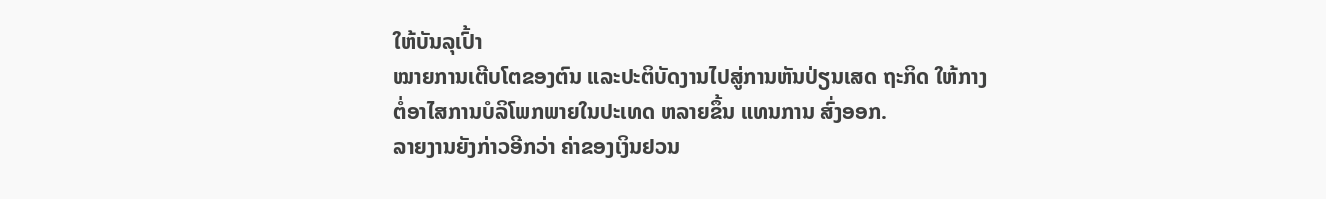ໃຫ້ບັນລຸເປົ້າ
ໝາຍການເຕີບໂຕຂອງຕົນ ແລະປະຕິບັດງານໄປສູ່ການຫັນປ່ຽນເສດ ຖະກິດ ໃຫ້ກາງ
ຕໍ່ອາໄສການບໍລິໂພກພາຍໃນປະເທດ ຫລາຍຂຶ້ນ ແທນການ ສົ່ງອອກ.
ລາຍງານຍັງກ່າວອີກວ່າ ຄ່າຂອງເງິນຢວນ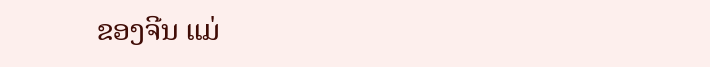ຂອງຈີນ ແມ່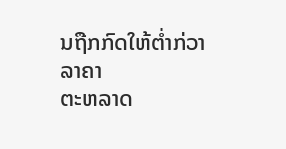ນຖືກກົດໃຫ້ຕໍ່າກ່ວາລາຄາ
ຕະຫລາດ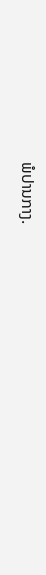ພໍປານກາງ.